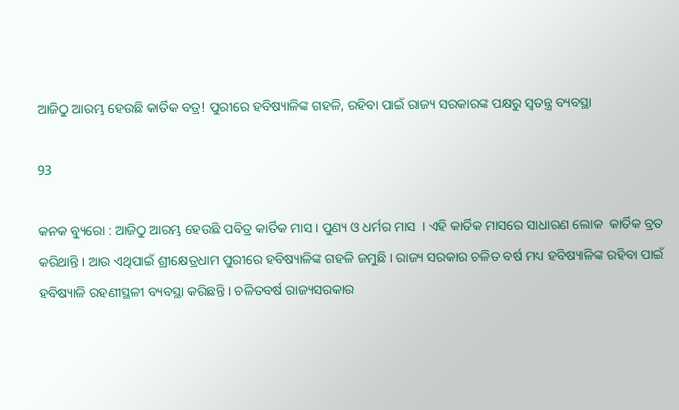ଆଜିଠୁ ଆରମ୍ଭ ହେଉଛି କାର୍ତିକ ବତ୍ର! ପୁରୀରେ ହବିଷ୍ୟାଳିଙ୍କ ଗହଳି, ରହିବା ପାଇଁ ରାଜ୍ୟ ସରକାରଙ୍କ ପକ୍ଷରୁ ସ୍ୱତନ୍ତ୍ର ବ୍ୟବସ୍ଥା

93

କନକ ବ୍ୟୁରୋ : ଆଜିଠୁ ଆରମ୍ଭ ହେଉଛି ପବିତ୍ର କାର୍ତିକ ମାସ । ପୁଣ୍ୟ ଓ ଧର୍ମର ମାସ  । ଏହି କାର୍ତିକ ମାସରେ ସାଧାରଣ ଲୋକ  କାର୍ତିକ ବ୍ରତ କରିଥାନ୍ତି । ଆଉ ଏଥିପାଇଁ ଶ୍ରୀକ୍ଷେତ୍ରଧାମ ପୁରୀରେ ହବିଷ୍ୟାଳିଙ୍କ ଗହଳି ଜମୁଛି । ରାଜ୍ୟ ସରକାର ଚଳିତ ବର୍ଷ ମଧ୍ୟ ହବିଷ୍ୟାଳିଙ୍କ ରହିବା ପାଇଁ ହବିଷ୍ୟାଳି ରହଣୀସ୍ଥଳୀ ବ୍ୟବସ୍ଥା କରିଛନ୍ତି । ଚଳିତବର୍ଷ ରାଜ୍ୟସରକାର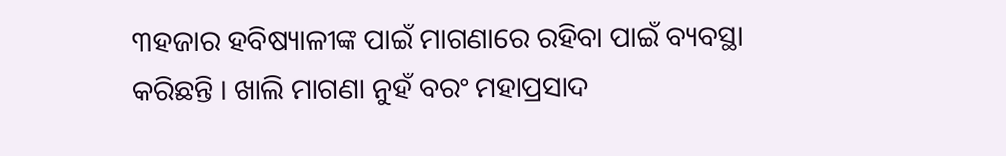୩ହଜାର ହବିଷ୍ୟାଳୀଙ୍କ ପାଇଁ ମାଗଣାରେ ରହିବା ପାଇଁ ବ୍ୟବସ୍ଥା କରିଛନ୍ତି । ଖାଲି ମାଗଣା ନୁହଁ ବରଂ ମହାପ୍ରସାଦ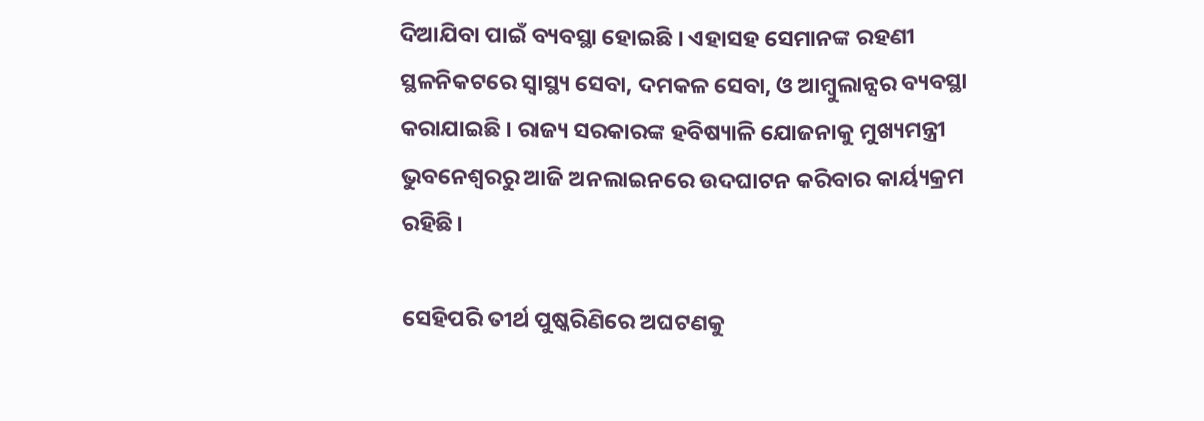ଦିଆଯିବା ପାଇଁ ବ୍ୟବସ୍ଥା ହୋଇଛି । ଏହାସହ ସେମାନଙ୍କ ରହଣୀ ସ୍ଥଳନିକଟରେ ସ୍ୱାସ୍ଥ୍ୟ ସେବା, ଦମକଳ ସେବା, ଓ ଆମ୍ବୁଲାନ୍ସର ବ୍ୟବସ୍ଥା କରାଯାଇଛି । ରାଜ୍ୟ ସରକାରଙ୍କ ହବିଷ୍ୟାଳି ଯୋଜନାକୁ ମୁଖ୍ୟମନ୍ତ୍ରୀ ଭୁବନେଶ୍ୱରରୁ ଆଜି ଅନଲାଇନରେ ଉଦଘାଟନ କରିବାର କାର୍ୟ୍ୟକ୍ରମ ରହିଛି।

ସେହିପରି ତୀର୍ଥ ପୁଷ୍କରିଣିରେ ଅଘଟଣକୁ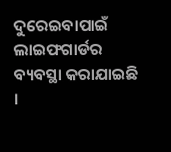ଦୁରେଇବାପାଇଁ ଲାଇଫଗାର୍ଡର ବ୍ୟବସ୍ଥା କରାଯାଇଛି ।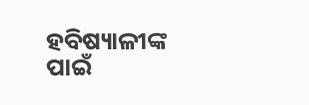ହବିଷ୍ୟାଳୀଙ୍କ ପାଇଁ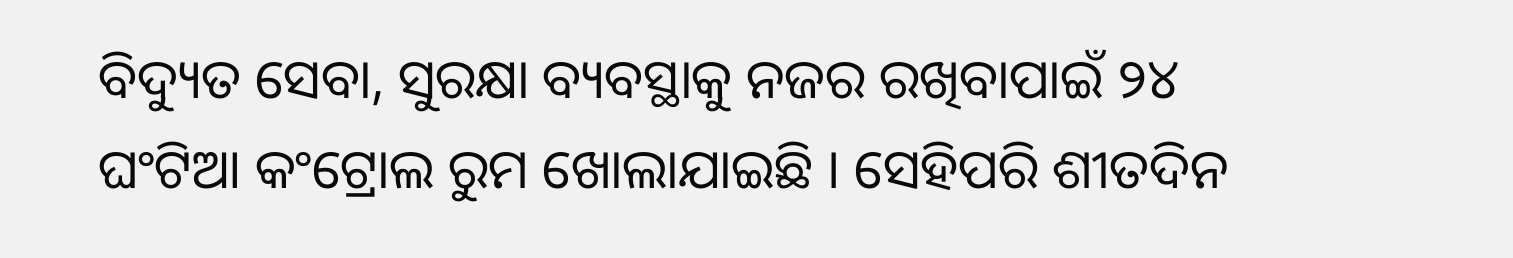ବିଦ୍ୟୁତ ସେବା, ସୁରକ୍ଷା ବ୍ୟବସ୍ଥାକୁ ନଜର ରଖିବାପାଇଁ ୨୪ ଘଂଟିଆ କଂଟ୍ରୋଲ ରୁମ ଖୋଲାଯାଇଛି । ସେହିପରି ଶୀତଦିନ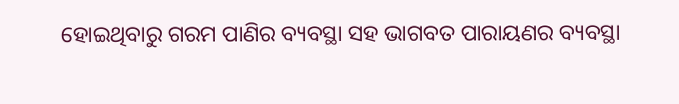ହୋଇଥିବାରୁ ଗରମ ପାଣିର ବ୍ୟବସ୍ଥା ସହ ଭାଗବତ ପାରାୟଣର ବ୍ୟବସ୍ଥା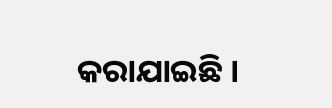କରାଯାଇଛି ।